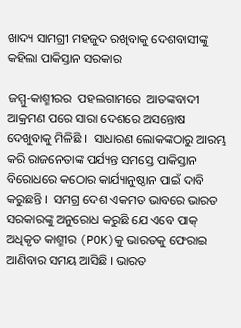ଖାଦ୍ୟ ସାମଗ୍ରୀ ମହଜୁଦ ରଖିବାକୁ ଦେଶବାସୀଙ୍କୁ କହିଲା ପାକିସ୍ତାନ ସରକାର

ଜମ୍ମୁ-କାଶ୍ମୀରର  ପହଲଗାମରେ  ଆତଙ୍କବାଦୀ ଆକ୍ରମଣ ପରେ ସାରା ଦେଶରେ ଅସନ୍ତୋଷ ଦେଖୁବାକୁ ମିଳିଛି ।  ସାଧାରଣ ଲୋକଙ୍କଠାରୁ ଆରମ୍ଭ କରି ରାଜନେତାଙ୍କ ପର୍ଯ୍ୟନ୍ତ ସମସ୍ତେ ପାକିସ୍ତାନ ବିରୋଧରେ କଠୋର କାର୍ଯ୍ୟାନୁଷ୍ଠାନ ପାଇଁ ଦାବି କରୁଛନ୍ତି ।  ସମଗ୍ର ଦେଶ ଏକମତ ଭାବରେ ଭାରତ ସରକାରଙ୍କୁ ଅନୁରୋଧ କରୁଛି ଯେ ଏବେ ପାକ୍ ଅଧିକୃତ କାଶ୍ମୀର (POK)କୁ ଭାରତକୁ ଫେରାଇ ଆଣିବାର ସମୟ ଆସିଛି । ଭାରତ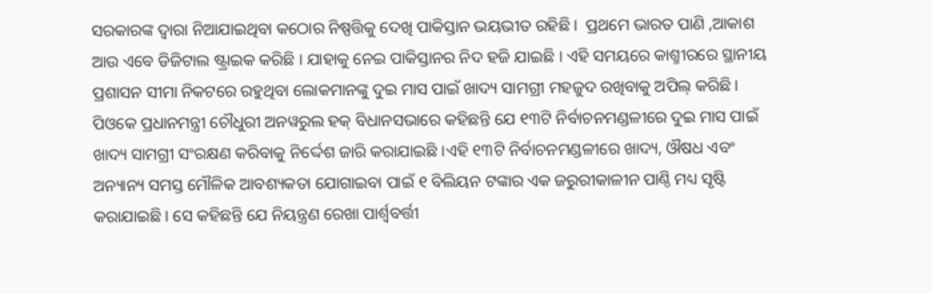ସରକାରଙ୍କ ଦ୍ୱାରା ନିଆଯାଇଥିବା କଠୋର ନିଷ୍ପତ୍ତିକୁ ଦେଖି ପାକିସ୍ତାନ ଭୟଭୀତ ରହିଛି ।  ପ୍ରଥମେ ଭାରତ ପାଣି ,ଆକାଶ ଆଉ ଏବେ ଡିଜିଟାଲ ଷ୍ଟ୍ରାଇକ କରିଛି । ଯାହାକୁ ନେଇ ପାକିସ୍ତାନର ନିଦ ହଜି ଯାଇଛି । ଏହି ସମୟରେ କାଶ୍ମୀରରେ ସ୍ଥାନୀୟ ପ୍ରଶାସନ ସୀମା ନିକଟରେ ରହୁଥିବା ଲୋକମାନଙ୍କୁ ଦୁଇ ମାସ ପାଇଁ ଖାଦ୍ୟ ସାମଗ୍ରୀ ମହଜୁଦ ରଖିବାକୁ ଅପିଲ୍ କରିଛି । ପିଓକେ ପ୍ରଧାନମନ୍ତ୍ରୀ ଚୌଧୁରୀ ଅନୱରୁଲ ହକ୍ ବିଧାନସଭାରେ କହିଛନ୍ତି ଯେ ୧୩ଟି ନିର୍ବାଚନମଣ୍ଡଳୀରେ ଦୁଇ ମାସ ପାଇଁ ଖାଦ୍ୟ ସାମଗ୍ରୀ ସଂରକ୍ଷଣ କରିବାକୁ ନିର୍ଦ୍ଦେଶ ଜାରି କରାଯାଇଛି ।ଏହି ୧୩ଟି ନିର୍ବାଚନମଣ୍ଡଳୀରେ ଖାଦ୍ୟ, ଔଷଧ ଏବଂ ଅନ୍ୟାନ୍ୟ ସମସ୍ତ ମୌଳିକ ଆବଶ୍ୟକତା ଯୋଗାଇବା ପାଇଁ ୧ ବିଲିୟନ ଟଙ୍କାର ଏକ ଜରୁରୀକାଳୀନ ପାଣ୍ଠି ମଧ୍ୟ ସୃଷ୍ଟି କରାଯାଇଛି । ସେ କହିଛନ୍ତି ଯେ ନିୟନ୍ତ୍ରଣ ରେଖା ପାର୍ଶ୍ଵବର୍ତ୍ତୀ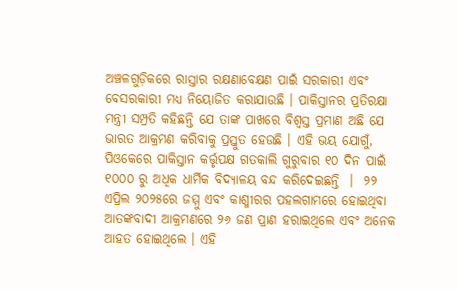ଅଞ୍ଚଳଗୁଡ଼ିକରେ ରାସ୍ତାର ରକ୍ଷଣାବେକ୍ଷଣ ପାଇଁ ସରକାରୀ ଏବଂ ବେସରକାରୀ ମଧ୍ୟ ନିୟୋଜିତ କରାଯାଉଛି । ପାକିସ୍ତାନର ପ୍ରତିରକ୍ଷା ମନ୍ତ୍ରୀ ସମ୍ପ୍ରତି କହିଛନ୍ତି ଯେ ତାଙ୍କ ପାଖରେ ବିଶ୍ୱସ୍ତ ପ୍ରମାଣ ଅଛି ଯେ ଭାରତ ଆକ୍ରମଣ କରିବାକୁ ପ୍ରସ୍ତୁତ ହେଉଛି । ଏହି ଭୟ ଯୋଗୁଁ, ପିଓକେରେ ପାକିସ୍ତାନ କର୍ତ୍ତୃପକ୍ଷ ଗତକାଲି ଗୁରୁବାର ୧୦ ଦିନ ପାଇଁ ୧୦୦୦ ରୁ ଅଧିକ ଧାର୍ମିକ ବିଦ୍ୟାଳୟ ବନ୍ଦ କରିଦେଇଛନ୍ତି  ।  ୨୨ ଏପ୍ରିଲ ୨୦୨୫ରେ ଜମ୍ମୁ ଏବଂ କାଶ୍ମୀରର ପହଲଗାମରେ ହୋଇଥିବା ଆତଙ୍କବାଦୀ ଆକ୍ରମଣରେ ୨୬ ଜଣ ପ୍ରାଣ ହରାଇଥିଲେ ଏବଂ ଅନେକ ଆହତ ହୋଇଥିଲେ । ଏହି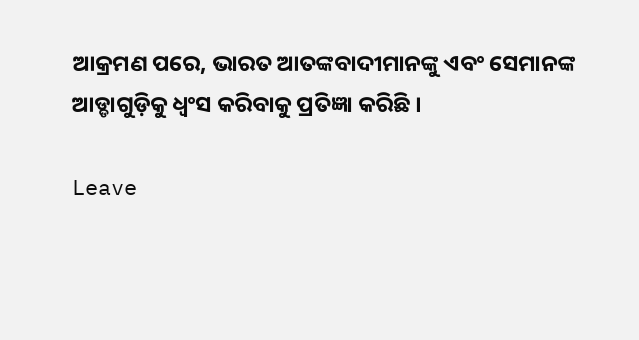ଆକ୍ରମଣ ପରେ, ଭାରତ ଆତଙ୍କବାଦୀମାନଙ୍କୁ ଏବଂ ସେମାନଙ୍କ ଆଡ୍ଡାଗୁଡ଼ିକୁ ଧ୍ୱଂସ କରିବାକୁ ପ୍ରତିଜ୍ଞା କରିଛି ।

Leave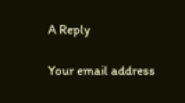A Reply

Your email address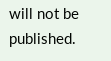will not be published.